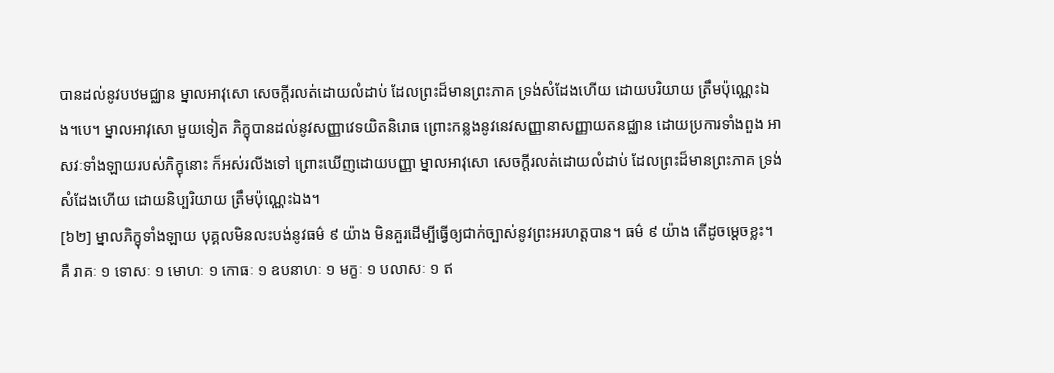បានដល់នូវបឋមជ្ឈាន ម្នាលអាវុសោ សេចក្ដីរលត់ដោយលំដាប់ ដែលព្រះដ៏មានព្រះភាគ ទ្រង់សំដែងហើយ ដោយបរិយាយ ត្រឹមប៉ុណ្ណេះឯង។បេ។ ម្នាលអាវុសោ មួយទៀត ភិក្ខុបានដល់នូវសញ្ញាវេទយិតនិរោធ ព្រោះកន្លងនូវនេវសញ្ញានាសញ្ញាយតនជ្ឈាន ដោយប្រការទាំងពួង អាសវៈទាំងឡាយរបស់ភិក្ខុនោះ ក៏អស់រលីងទៅ ព្រោះឃើញដោយបញ្ញា ម្នាលអាវុសោ សេចក្ដីរលត់ដោយលំដាប់ ដែលព្រះដ៏មានព្រះភាគ ទ្រង់សំដែងហើយ ដោយនិប្បរិយាយ ត្រឹមប៉ុណ្ណេះឯង។
[៦២] ម្នាលភិក្ខុទាំងឡាយ បុគ្គលមិនលះបង់នូវធម៌ ៩ យ៉ាង មិនគួរដើម្បីធ្វើឲ្យជាក់ច្បាស់នូវព្រះអរហត្តបាន។ ធម៌ ៩ យ៉ាង តើដូចម្ដេចខ្លះ។ គឺ រាគៈ ១ ទោសៈ ១ មោហៈ ១ កោធៈ ១ ឧបនាហៈ ១ មក្ខៈ ១ បលាសៈ ១ ឥ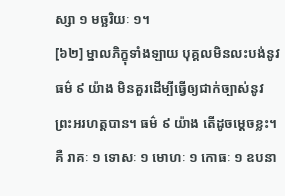ស្សា ១ មច្ឆរិយៈ ១។
[៦២] ម្នាលភិក្ខុទាំងឡាយ បុគ្គលមិនលះបង់នូវធម៌ ៩ យ៉ាង មិនគួរដើម្បីធ្វើឲ្យជាក់ច្បាស់នូវព្រះអរហត្តបាន។ ធម៌ ៩ យ៉ាង តើដូចម្ដេចខ្លះ។ គឺ រាគៈ ១ ទោសៈ ១ មោហៈ ១ កោធៈ ១ ឧបនា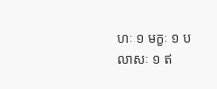ហៈ ១ មក្ខៈ ១ បលាសៈ ១ ឥ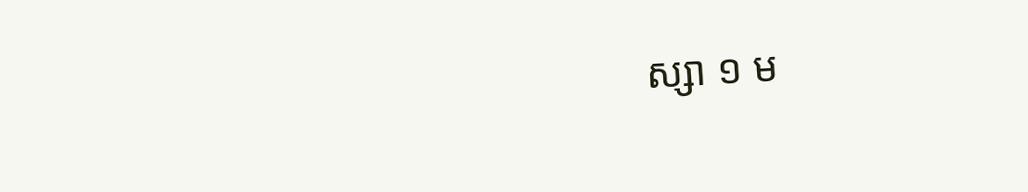ស្សា ១ ម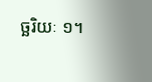ច្ឆរិយៈ ១។